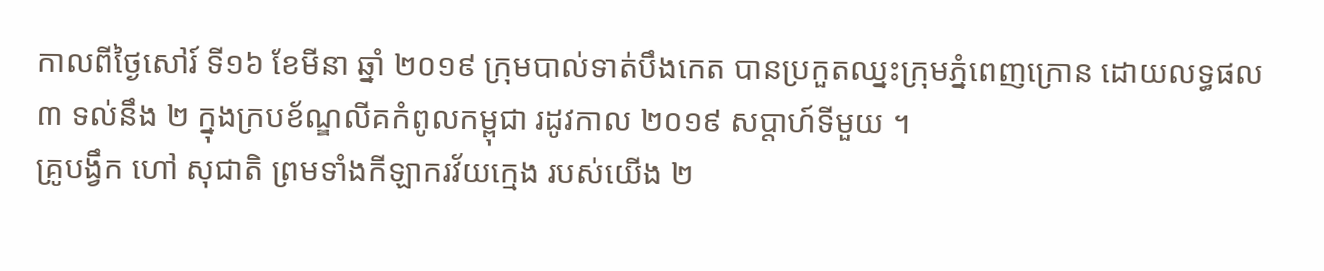កាលពីថ្ងៃសៅរ៍ ទី១៦ ខែមីនា ឆ្នាំ ២០១៩ ក្រុមបាល់ទាត់បឹងកេត បានប្រកួតឈ្នះក្រុមភ្នំពេញក្រោន ដោយលទ្ធផល ៣ ទល់នឹង ២ ក្នុងក្របខ័ណ្ឌលីគកំពូលកម្ពុជា រដូវកាល ២០១៩ សប្តាហ៍ទីមួយ ។
គ្រូបង្វឹក ហៅ សុជាតិ ព្រមទាំងកីឡាករវ័យក្មេង របស់យើង ២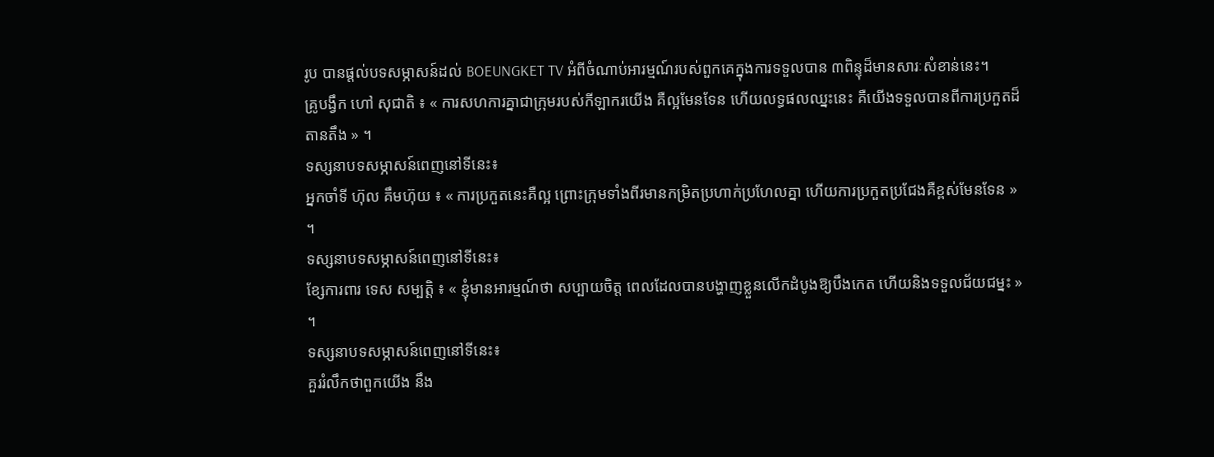រូប បានផ្តល់បទសម្ភាសន៍ដល់ BOEUNGKET TV អំពីចំណាប់អារម្មណ៍របស់ពួកគេក្នុងការទទួលបាន ៣ពិន្ទុដ៏មានសារៈសំខាន់នេះ។
គ្រូបង្វឹក ហៅ សុជាតិ ៖ « ការសហការគ្នាជាក្រុមរបស់កីឡាករយើង គឺល្អមែនទែន ហើយលទ្ធផលឈ្នះនេះ គឺយើងទទួលបានពីការប្រកួតដ៏តានតឹង » ។
ទស្សនាបទសម្ភាសន៍ពេញនៅទីនេះ៖
អ្នកចាំទី ហ៊ុល គឹមហ៊ុយ ៖ « ការប្រកួតនេះគឺល្អ ព្រោះក្រុមទាំងពីរមានកម្រិតប្រហាក់ប្រហែលគ្នា ហើយការប្រកួតប្រជែងគឺខ្ពស់មែនទែន » ។
ទស្សនាបទសម្ភាសន៍ពេញនៅទីនេះ៖
ខ្សែការពារ ទេស សម្បត្តិ ៖ « ខ្ញុំមានអារម្មណ៍ថា សប្បាយចិត្ត ពេលដែលបានបង្ហាញខ្លួនលើកដំបូងឱ្យបឹងកេត ហើយនិងទទួលជ័យជម្នះ » ។
ទស្សនាបទសម្ភាសន៍ពេញនៅទីនេះ៖
គួររំលឹកថាពួកយើង នឹង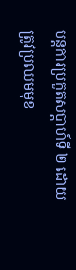បន្តការប្រកួតសប្តាហ៍ទី ២ ដោយត្រូវប្រឈមមុខ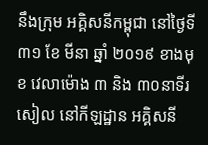នឹងក្រុម អគ្គិសនីកម្ពុជា នៅថ្ងៃទី ៣១ ខែ មីនា ឆ្នាំ ២០១៩ ខាងមុខ វេលាម៉ោង ៣ និង ៣០នាទីរសៀល នៅកីឡដ្ឋាន អគ្គិសនី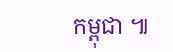កម្ពុជា ៕